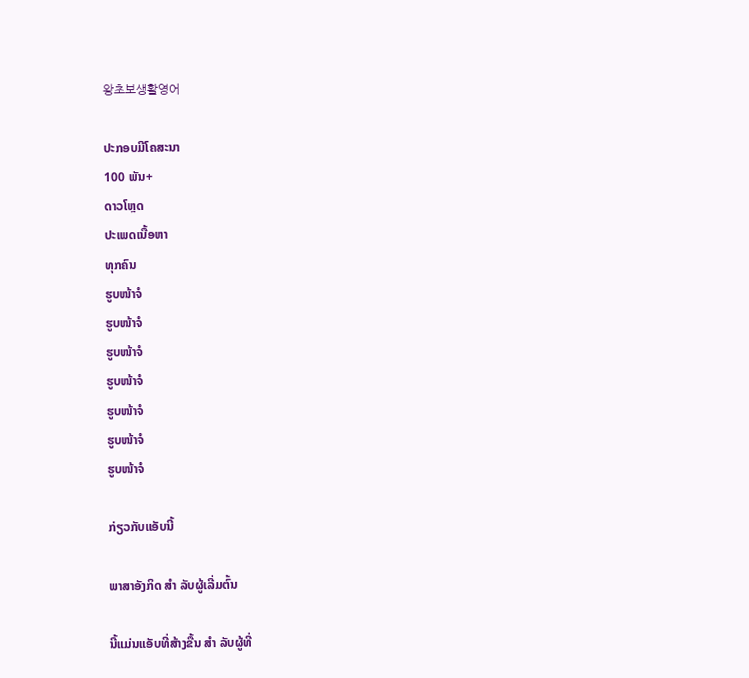왕초보생활영어

ປະກອບມີໂຄສະນາ
100 ພັນ+
ດາວໂຫຼດ
ປະເພດເນື້ອຫາ
ທຸກຄົນ
ຮູບໜ້າຈໍ
ຮູບໜ້າຈໍ
ຮູບໜ້າຈໍ
ຮູບໜ້າຈໍ
ຮູບໜ້າຈໍ
ຮູບໜ້າຈໍ
ຮູບໜ້າຈໍ

ກ່ຽວກັບແອັບນີ້

ພາສາອັງກິດ ສຳ ລັບຜູ້ເລີ່ມຕົ້ນ

ນີ້ແມ່ນແອັບທີ່ສ້າງຂື້ນ ສຳ ລັບຜູ້ທີ່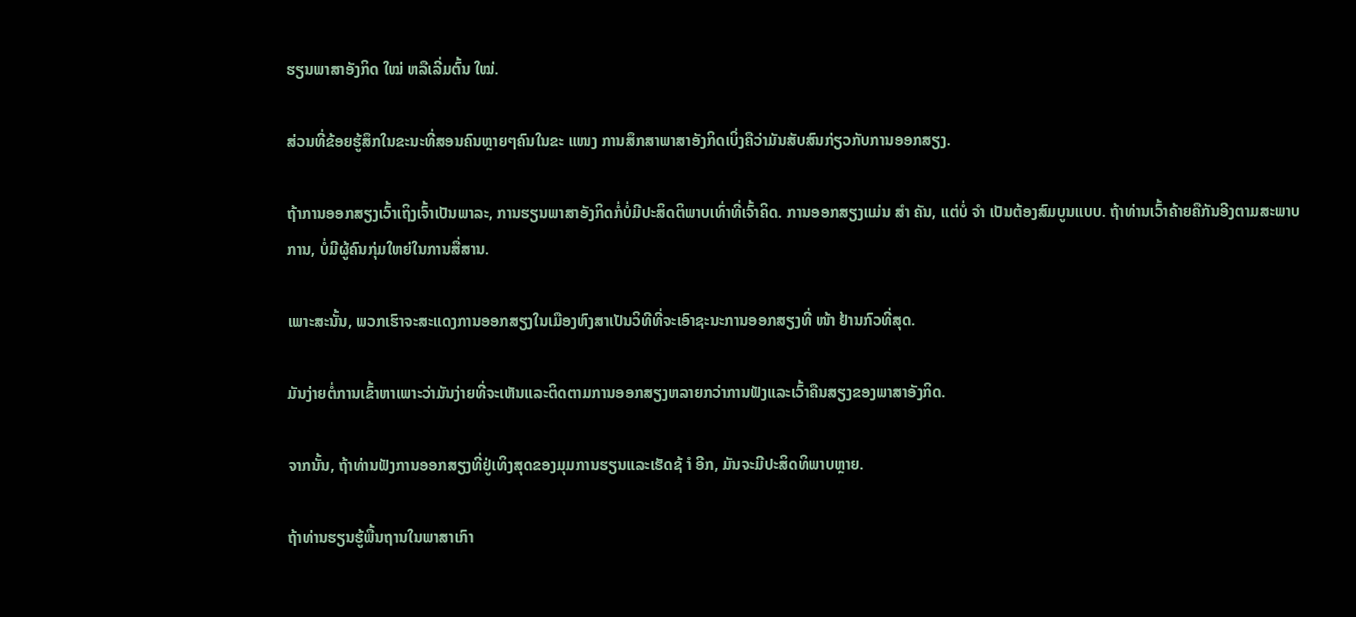ຮຽນພາສາອັງກິດ ໃໝ່ ຫລືເລີ່ມຕົ້ນ ໃໝ່.

ສ່ວນທີ່ຂ້ອຍຮູ້ສຶກໃນຂະນະທີ່ສອນຄົນຫຼາຍໆຄົນໃນຂະ ແໜງ ການສຶກສາພາສາອັງກິດເບິ່ງຄືວ່າມັນສັບສົນກ່ຽວກັບການອອກສຽງ.

ຖ້າການອອກສຽງເວົ້າເຖິງເຈົ້າເປັນພາລະ, ການຮຽນພາສາອັງກິດກໍ່ບໍ່ມີປະສິດຕິພາບເທົ່າທີ່ເຈົ້າຄິດ. ການອອກສຽງແມ່ນ ສຳ ຄັນ, ແຕ່ບໍ່ ຈຳ ເປັນຕ້ອງສົມບູນແບບ. ຖ້າທ່ານເວົ້າຄ້າຍຄືກັນອີງຕາມສະພາບການ, ບໍ່ມີຜູ້ຄົນກຸ່ມໃຫຍ່ໃນການສື່ສານ.

ເພາະສະນັ້ນ, ພວກເຮົາຈະສະແດງການອອກສຽງໃນເມືອງຫົງສາເປັນວິທີທີ່ຈະເອົາຊະນະການອອກສຽງທີ່ ໜ້າ ຢ້ານກົວທີ່ສຸດ.

ມັນງ່າຍຕໍ່ການເຂົ້າຫາເພາະວ່າມັນງ່າຍທີ່ຈະເຫັນແລະຕິດຕາມການອອກສຽງຫລາຍກວ່າການຟັງແລະເວົ້າຄືນສຽງຂອງພາສາອັງກິດ.

ຈາກນັ້ນ, ຖ້າທ່ານຟັງການອອກສຽງທີ່ຢູ່ເທິງສຸດຂອງມຸມການຮຽນແລະເຮັດຊ້ ຳ ອີກ, ມັນຈະມີປະສິດທິພາບຫຼາຍ.

ຖ້າທ່ານຮຽນຮູ້ພື້ນຖານໃນພາສາເກົາ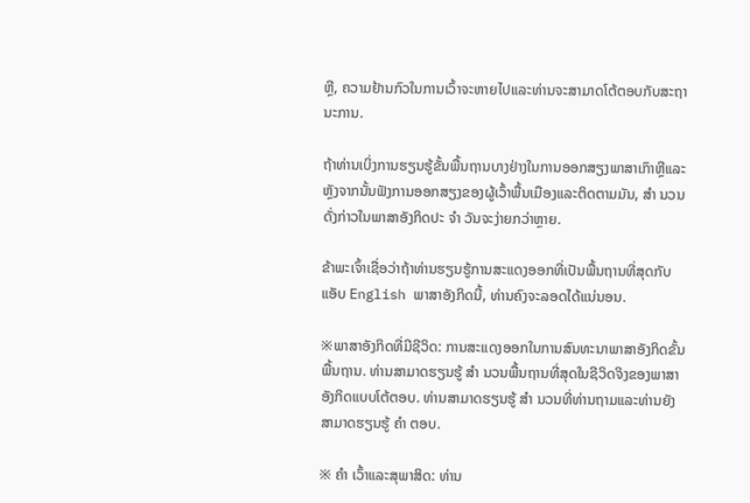ຫຼີ, ຄວາມຢ້ານກົວໃນການເວົ້າຈະຫາຍໄປແລະທ່ານຈະສາມາດໂຕ້ຕອບກັບສະຖານະການ.

ຖ້າທ່ານເບິ່ງການຮຽນຮູ້ຂັ້ນພື້ນຖານບາງຢ່າງໃນການອອກສຽງພາສາເກົາຫຼີແລະຫຼັງຈາກນັ້ນຟັງການອອກສຽງຂອງຜູ້ເວົ້າພື້ນເມືອງແລະຕິດຕາມມັນ, ສຳ ນວນດັ່ງກ່າວໃນພາສາອັງກິດປະ ຈຳ ວັນຈະງ່າຍກວ່າຫຼາຍ.

ຂ້າພະເຈົ້າເຊື່ອວ່າຖ້າທ່ານຮຽນຮູ້ການສະແດງອອກທີ່ເປັນພື້ນຖານທີ່ສຸດກັບແອັບ English ພາສາອັງກິດນີ້, ທ່ານຄົງຈະລອດໄດ້ແນ່ນອນ.

※ພາສາອັງກິດທີ່ມີຊີວິດ: ການສະແດງອອກໃນການສົນທະນາພາສາອັງກິດຂັ້ນພື້ນຖານ. ທ່ານສາມາດຮຽນຮູ້ ສຳ ນວນພື້ນຖານທີ່ສຸດໃນຊີວິດຈິງຂອງພາສາອັງກິດແບບໂຕ້ຕອບ. ທ່ານສາມາດຮຽນຮູ້ ສຳ ນວນທີ່ທ່ານຖາມແລະທ່ານຍັງສາມາດຮຽນຮູ້ ຄຳ ຕອບ.

※ ຄຳ ເວົ້າແລະສຸພາສິດ: ທ່ານ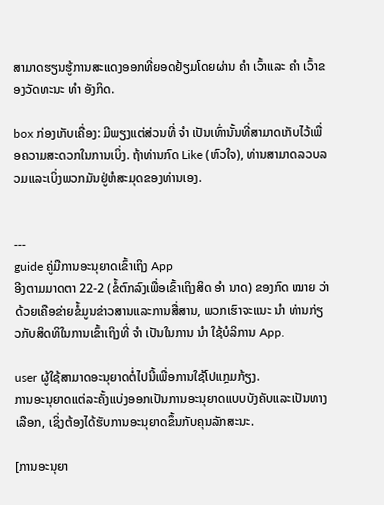ສາມາດຮຽນຮູ້ການສະແດງອອກທີ່ຍອດຢ້ຽມໂດຍຜ່ານ ຄຳ ເວົ້າແລະ ຄຳ ເວົ້າຂອງວັດທະນະ ທຳ ອັງກິດ.

box ກ່ອງເກັບເຄື່ອງ: ມີພຽງແຕ່ສ່ວນທີ່ ຈຳ ເປັນເທົ່ານັ້ນທີ່ສາມາດເກັບໄວ້ເພື່ອຄວາມສະດວກໃນການເບິ່ງ. ຖ້າທ່ານກົດ Like (ຫົວໃຈ), ທ່ານສາມາດລວບລວມແລະເບິ່ງພວກມັນຢູ່ຫໍສະມຸດຂອງທ່ານເອງ.


---
guide ຄູ່ມືການອະນຸຍາດເຂົ້າເຖິງ App
ອີງຕາມມາດຕາ 22-2 (ຂໍ້ຕົກລົງເພື່ອເຂົ້າເຖິງສິດ ອຳ ນາດ) ຂອງກົດ ໝາຍ ວ່າດ້ວຍເຄືອຂ່າຍຂໍ້ມູນຂ່າວສານແລະການສື່ສານ, ພວກເຮົາຈະແນະ ນຳ ທ່ານກ່ຽວກັບສິດທິໃນການເຂົ້າເຖິງທີ່ ຈຳ ເປັນໃນການ ນຳ ໃຊ້ບໍລິການ App.

user ຜູ້ໃຊ້ສາມາດອະນຸຍາດຕໍ່ໄປນີ້ເພື່ອການໃຊ້ໂປແກຼມກ້ຽງ.
ການອະນຸຍາດແຕ່ລະຄັ້ງແບ່ງອອກເປັນການອະນຸຍາດແບບບັງຄັບແລະເປັນທາງເລືອກ, ເຊິ່ງຕ້ອງໄດ້ຮັບການອະນຸຍາດຂຶ້ນກັບຄຸນລັກສະນະ.

[ການອະນຸຍາ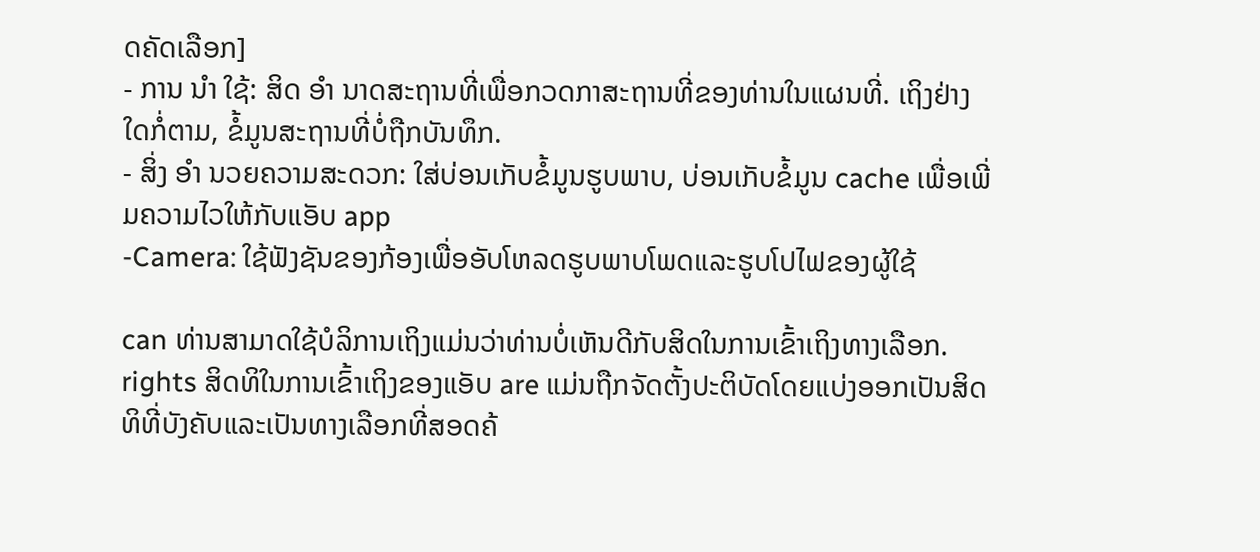ດຄັດເລືອກ]
- ການ ນຳ ໃຊ້: ສິດ ອຳ ນາດສະຖານທີ່ເພື່ອກວດກາສະຖານທີ່ຂອງທ່ານໃນແຜນທີ່. ເຖິງຢ່າງໃດກໍ່ຕາມ, ຂໍ້ມູນສະຖານທີ່ບໍ່ຖືກບັນທຶກ.
- ສິ່ງ ອຳ ນວຍຄວາມສະດວກ: ໃສ່ບ່ອນເກັບຂໍ້ມູນຮູບພາບ, ບ່ອນເກັບຂໍ້ມູນ cache ເພື່ອເພີ່ມຄວາມໄວໃຫ້ກັບແອັບ app
-Camera: ໃຊ້ຟັງຊັນຂອງກ້ອງເພື່ອອັບໂຫລດຮູບພາບໂພດແລະຮູບໂປໄຟຂອງຜູ້ໃຊ້

can ທ່ານສາມາດໃຊ້ບໍລິການເຖິງແມ່ນວ່າທ່ານບໍ່ເຫັນດີກັບສິດໃນການເຂົ້າເຖິງທາງເລືອກ.
rights ສິດທິໃນການເຂົ້າເຖິງຂອງແອັບ are ແມ່ນຖືກຈັດຕັ້ງປະຕິບັດໂດຍແບ່ງອອກເປັນສິດທິທີ່ບັງຄັບແລະເປັນທາງເລືອກທີ່ສອດຄ້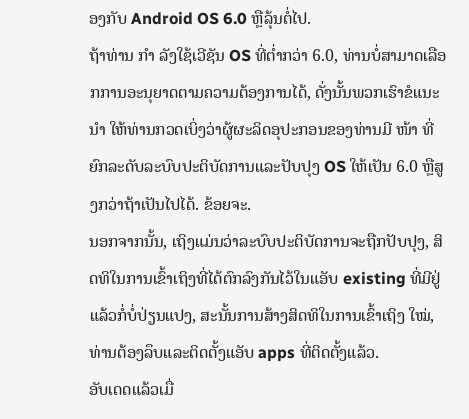ອງກັບ Android OS 6.0 ຫຼືລຸ້ນຕໍ່ໄປ.
ຖ້າທ່ານ ກຳ ລັງໃຊ້ເວີຊັນ OS ທີ່ຕໍ່າກວ່າ 6.0, ທ່ານບໍ່ສາມາດເລືອກການອະນຸຍາດຕາມຄວາມຕ້ອງການໄດ້, ດັ່ງນັ້ນພວກເຮົາຂໍແນະ ນຳ ໃຫ້ທ່ານກວດເບິ່ງວ່າຜູ້ຜະລິດອຸປະກອນຂອງທ່ານມີ ໜ້າ ທີ່ຍົກລະດັບລະບົບປະຕິບັດການແລະປັບປຸງ OS ໃຫ້ເປັນ 6.0 ຫຼືສູງກວ່າຖ້າເປັນໄປໄດ້. ຂ້ອຍຈະ.
ນອກຈາກນັ້ນ, ເຖິງແມ່ນວ່າລະບົບປະຕິບັດການຈະຖືກປັບປຸງ, ສິດທິໃນການເຂົ້າເຖິງທີ່ໄດ້ຕົກລົງກັນໄວ້ໃນແອັບ existing ທີ່ມີຢູ່ແລ້ວກໍ່ບໍ່ປ່ຽນແປງ, ສະນັ້ນການສ້າງສິດທິໃນການເຂົ້າເຖິງ ໃໝ່, ທ່ານຕ້ອງລຶບແລະຕິດຕັ້ງແອັບ apps ທີ່ຕິດຕັ້ງແລ້ວ.
ອັບເດດແລ້ວເມື່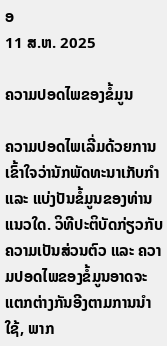ອ
11 ສ.ຫ. 2025

ຄວາມປອດໄພຂອງຂໍ້ມູນ

ຄວາມປອດໄພເລີ່ມດ້ວຍການເຂົ້າໃຈວ່ານັກພັດທະນາເກັບກຳ ແລະ ແບ່ງປັນຂໍ້ມູນຂອງທ່ານແນວໃດ. ວິທີປະຕິບັດກ່ຽວກັບຄວາມເປັນສ່ວນຕົວ ແລະ ຄວາມປອດໄພຂອງຂໍ້ມູນອາດຈະແຕກຕ່າງກັນອີງຕາມການນຳໃຊ້, ພາກ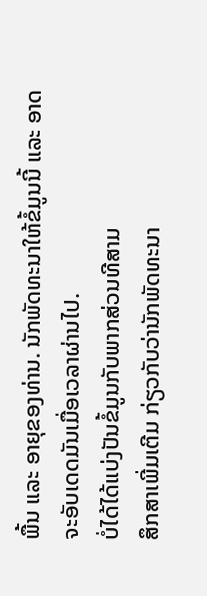ພື້ນ ແລະ ອາຍຸຂອງທ່ານ. ນັກພັດທະນາໃຫ້ຂໍ້ມູນນີ້ ແລະ ອາດຈະອັບເດດມັນເມື່ອເວລາຜ່ານໄປ.
ບໍ່ໄດ້ໄດ້ແບ່ງປັນຂໍ້ມູນກັບພາກສ່ວນທີສາມ
ສຶກສາເພີ່ມເຕີມ ກ່ຽວກັບວ່ານັກພັດທະນາ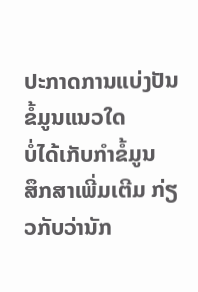ປະກາດການແບ່ງປັນຂໍ້ມູນແນວໃດ
ບໍ່ໄດ້ເກັບກຳຂໍ້ມູນ
ສຶກສາເພີ່ມເຕີມ ກ່ຽວກັບວ່ານັກ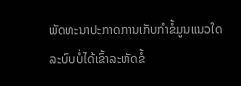ພັດທະນາປະກາດການເກັບກຳຂໍ້ມູນແນວໃດ
ລະບົບບໍ່ໄດ້ເຂົ້າລະຫັດຂໍ້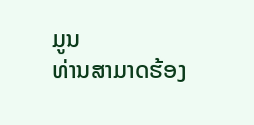ມູນ
ທ່ານສາມາດຮ້ອງ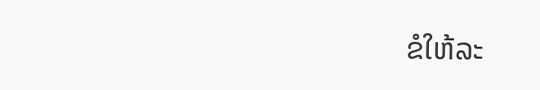ຂໍໃຫ້ລະ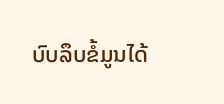ບົບລຶບຂໍ້ມູນໄດ້